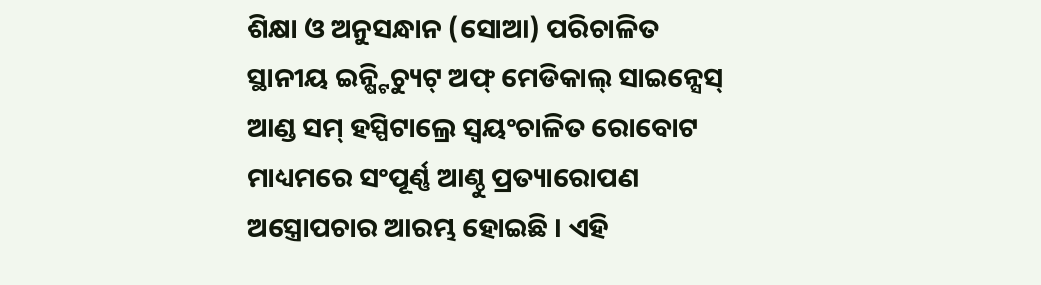ଶିକ୍ଷା ଓ ଅନୁସନ୍ଧାନ (ସୋଆ) ପରିଚାଳିତ ସ୍ଥାନୀୟ ଇନ୍ଷ୍ଟିଚ୍ୟୁଟ୍ ଅଫ୍ ମେଡିକାଲ୍ ସାଇନ୍ସେସ୍ ଆଣ୍ଡ ସମ୍ ହସ୍ପିଟାଲ୍ରେ ସ୍ୱୟଂଚାଳିତ ରୋବୋଟ ମାଧ୍ୟମରେ ସଂପୂର୍ଣ୍ଣ ଆଣ୍ଠୁ ପ୍ରତ୍ୟାରୋପଣ ଅସ୍ତ୍ରୋପଚାର ଆରମ୍ଭ ହୋଇଛି । ଏହି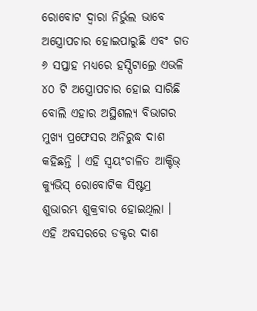ରୋବୋଟ ଦ୍ୱାରା ନିର୍ଭୁଲ ଭାବେ ଅସ୍ତ୍ରୋପଚାର ହୋଇପାରୁଛି ଏବଂ ଗତ ୬ ସପ୍ତାହ ମଧ୍ୟରେ ହସ୍ପିଟାଲ୍ରେ ଏଭଳି ୪୦ ଟି ଅସ୍ତ୍ରୋପଚାର ହୋଇ ସାରିଛି ବୋଲି ଏହାର ଅସ୍ଥିଶଲ୍ୟ ବିଭାଗର ମୁଖ୍ୟ ପ୍ରଫେସର ଅନିରୁଦ୍ଧ ଦାଶ କହିଛନ୍ତି । ଏହି ସ୍ୱୟଂଚାଳିତ ଆକ୍ଟିଭ୍ କ୍ୟୁଭିସ୍ ରୋବୋଟିକ ସିଷ୍ଟମ୍ର ଶୁଭାରମ୍ଭ ଶୁକ୍ରବାର ହୋଇଥିଲା । ଏହି ଅବସରରେ ଡକ୍ଟର ଦାଶ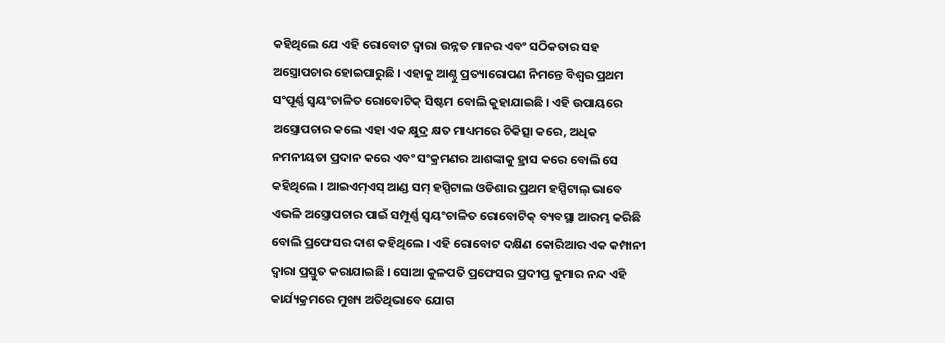କହିଥିଲେ ଯେ ଏହି ରୋବୋଟ ଦ୍ୱାରା ଉନ୍ନତ ମାନର ଏବଂ ସଠିକତାର ସହ ଅସ୍ତ୍ରୋପଚାର ହୋଇପାରୁଛି । ଏହାକୁ ଆଣ୍ଠୁ ପ୍ରତ୍ୟାରୋପଣ ନିମନ୍ତେ ବିଶ୍ୱର ପ୍ରଥମ ସଂପୂର୍ଣ୍ଣ ସ୍ୱୟଂଚାଳିତ ରୋବୋଟିକ୍ ସିଷ୍ଟମ ବୋଲି କୁହାଯାଇଛି । ଏହି ଉପାୟରେ ଅସ୍ତ୍ରୋପଚାର କଲେ ଏହା ଏକ କ୍ଷୁଦ୍ର କ୍ଷତ ମାଧ୍ୟମରେ ଚିକିତ୍ସା କରେ, ଅଧିକ ନମନୀୟତା ପ୍ରଦାନ କରେ ଏବଂ ସଂକ୍ରମଣର ଆଶଙ୍କାକୁ ହ୍ରାସ କରେ ବୋଲି ସେ କହିଥିଲେ । ଆଇଏମ୍ଏସ୍ ଆଣ୍ଡ ସମ୍ ହସ୍ପିଟାଲ ଓଡିଶାର ପ୍ରଥମ ହସ୍ପିଟାଲ୍ ଭାବେ ଏଭଳି ଅସ୍ତ୍ରୋପଚାର ପାଇଁ ସମ୍ପୂର୍ଣ୍ଣ ସ୍ୱୟଂଚାଳିତ ରୋବୋଟିକ୍ ବ୍ୟବସ୍ଥା ଆରମ୍ଭ କରିଛି ବୋଲି ପ୍ରଫେସର ଦାଶ କହିଥିଲେ । ଏହି ରୋବୋଟ ଦକ୍ଷିଣ କୋରିଆର ଏକ କମ୍ପାନୀ ଦ୍ୱାରା ପ୍ରସ୍ତୁତ କରାଯାଇଛି । ସୋଆ କୁଳପତି ପ୍ରଫେସର ପ୍ରଦୀପ୍ତ କୁମାର ନନ୍ଦ ଏହି କାର୍ଯ୍ୟକ୍ରମରେ ମୁଖ୍ୟ ଅତିଥିଭାବେ ଯୋଗ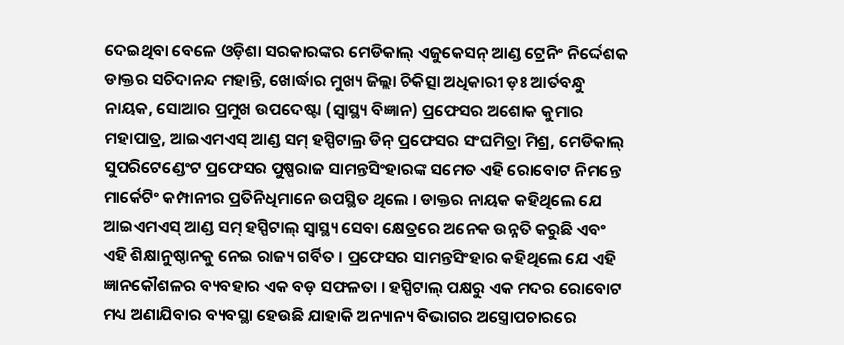ଦେଇଥିବା ବେଳେ ଓଡ଼ିଶା ସରକାରଙ୍କର ମେଡିକାଲ୍ ଏଜୁକେସନ୍ ଆଣ୍ଡ ଟ୍ରେନିଂ ନିର୍ଦ୍ଦେଶକ ଡାକ୍ତର ସଚିଦାନନ୍ଦ ମହାନ୍ତି, ଖୋର୍ଦ୍ଧାର ମୁଖ୍ୟ ଜିଲ୍ଲା ଚିକିତ୍ସା ଅଧିକାରୀ ଡ଼ଃ ଆର୍ତବନ୍ଧୁ ନାୟକ, ସୋଆର ପ୍ରମୁଖ ଉପଦେଷ୍ଟା (ସ୍ୱାସ୍ଥ୍ୟ ବିଜ୍ଞାନ) ପ୍ରଫେସର ଅଶୋକ କୁମାର ମହାପାତ୍ର, ଆଇଏମଏସ୍ ଆଣ୍ଡ ସମ୍ ହସ୍ପିଟାଲ୍ର ଡିନ୍ ପ୍ରଫେସର ସଂଘମିତ୍ରା ମିଶ୍ର, ମେଡିକାଲ୍ ସୁପରିଟେଣ୍ଡେଂଟ ପ୍ରଫେସର ପୁଷ୍ପରାଜ ସାମନ୍ତସିଂହାରଙ୍କ ସମେତ ଏହି ରୋବୋଟ ନିମନ୍ତେ ମାର୍କେଟିଂ କମ୍ପାନୀର ପ୍ରତିନିଧିମାନେ ଉପସ୍ଥିତ ଥିଲେ । ଡାକ୍ତର ନାୟକ କହିଥିଲେ ଯେ ଆଇଏମଏସ୍ ଆଣ୍ଡ ସମ୍ ହସ୍ପିଟାଲ୍ ସ୍ୱାସ୍ଥ୍ୟ ସେବା କ୍ଷେତ୍ରରେ ଅନେକ ଉନ୍ନତି କରୁଛି ଏବଂ ଏହି ଶିକ୍ଷାନୁଷ୍ଠାନକୁ ନେଇ ରାଜ୍ୟ ଗର୍ବିତ । ପ୍ରଫେସର ସାମନ୍ତସିଂହାର କହିଥିଲେ ଯେ ଏହି ଜ୍ଞାନକୌଶଳର ବ୍ୟବହାର ଏକ ବଡ଼ ସଫଳତା । ହସ୍ପିଟାଲ୍ ପକ୍ଷରୁ ଏକ ମଦର ରୋବୋଟ ମଧ୍ୟ ଅଣାଯିବାର ବ୍ୟବସ୍ଥା ହେଉଛି ଯାହାକି ଅନ୍ୟାନ୍ୟ ବିଭାଗର ଅସ୍ତ୍ରୋପଚାରରେ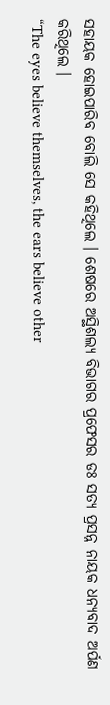ସହାୟକ ହୋଇପାରିବ ବୋଲି ସେ କହିଥିଲେ । ଶେଷରେ ଅସ୍ଥିଶଲ୍ୟ ବିଭାଗର ପ୍ରଫେସର ଡଃ ସତ୍ୟ ପ୍ରସନ୍ନ ନାୟକ ଧନ୍ୟବାଦ ଅର୍ପଣ କରିଥିଲେ ।
“The eyes believe themselves, the ears believe other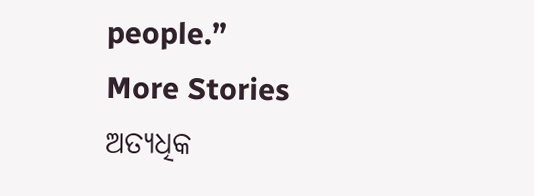people.”
More Stories
ଅତ୍ୟଧିକ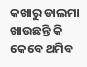କଖାରୁ ଡାଲମା ଖାଉଛନ୍ତି କି
କେବେ ଥମିବ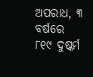ଅପରାଧ, ୩ ବର୍ଷରେ ୮୧୯ ଦୁଷ୍କର୍ମ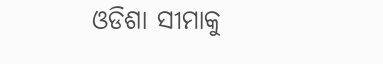ଓଡିଶା ସୀମାକୁ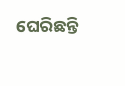ଘେରିଛନ୍ତି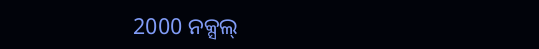2000 ନକ୍ସଲ୍